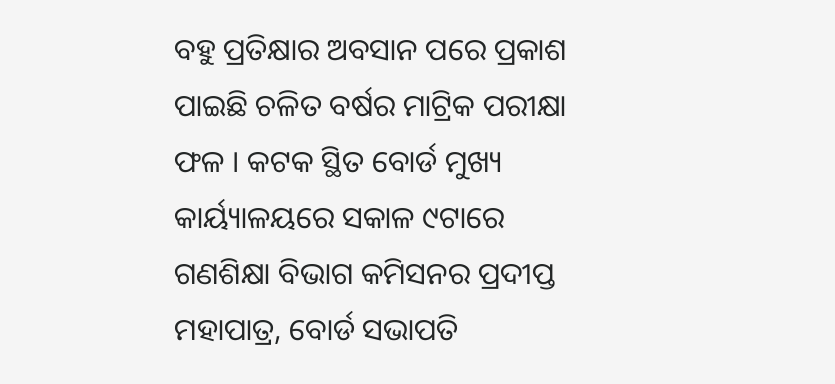ବହୁ ପ୍ରତିକ୍ଷାର ଅବସାନ ପରେ ପ୍ରକାଶ ପାଇଛି ଚଳିତ ବର୍ଷର ମାଟ୍ରିକ ପରୀକ୍ଷା ଫଳ । କଟକ ସ୍ଥିତ ବୋର୍ଡ ମୁଖ୍ୟ କାର୍ୟ୍ୟାଳୟରେ ସକାଳ ୯ଟାରେ ଗଣଶିକ୍ଷା ବିଭାଗ କମିସନର ପ୍ରଦୀପ୍ତ ମହାପାତ୍ର, ବୋର୍ଡ ସଭାପତି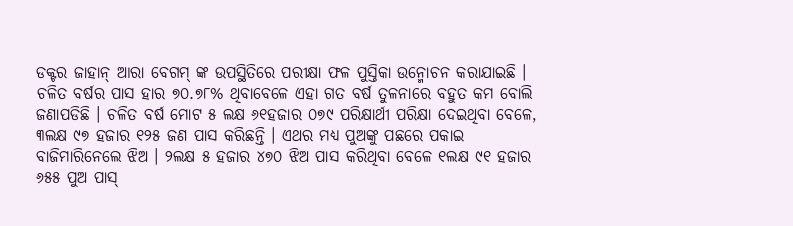ଡକ୍ଟର ଜାହାନ୍ ଆରା ବେଗମ୍ ଙ୍କ ଉପସ୍ଥିତିରେ ପରୀକ୍ଷା ଫଳ ପୁସ୍ତିକା ଉନ୍ମୋଚନ କରାଯାଇଛି । ଚଳିତ ବର୍ଷର ପାସ ହାର ୭୦.୭୮% ଥିବାବେଳେ ଏହା ଗତ ବର୍ଷ ତୁଳନାରେ ବହୁତ କମ ବୋଲି ଜଣାପଡିଛି । ଚଳିତ ବର୍ଷ ମୋଟ ୫ ଲକ୍ଷ ୬୧ହଜାର ୦୭୯ ପରିକ୍ଷାର୍ଥୀ ପରିକ୍ଷା ଦେଇଥିବା ବେଳେ, ୩ଲକ୍ଷ ୯୭ ହଜାର ୧୨୫ ଜଣ ପାସ କରିଛନ୍ତି । ଏଥର ମଧ୍ୟ ପୁଅଙ୍କୁ ପଛରେ ପକାଇ ବାଜିମାରିନେଲେ ଝିଅ । ୨ଲକ୍ଷ ୫ ହଜାର ୪୭୦ ଝିଅ ପାସ କରିଥିବା ବେଳେ ୧ଲକ୍ଷ ୯୧ ହଜାର ୬୫୫ ପୁଅ ପାସ୍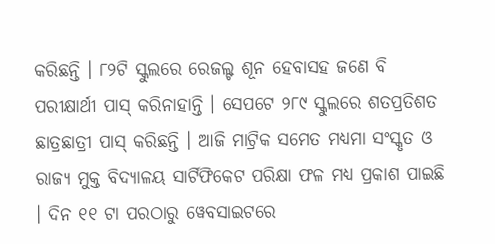କରିଛନ୍ତି । ୮୨ଟି ସ୍କୁଲରେ ରେଜଲ୍ଟ ଶୂନ ହେବାସହ ଜଣେ ବି ପରୀକ୍ଷାର୍ଥୀ ପାସ୍ କରିନାହାନ୍ତି । ସେପଟେ ୨୮୯ ସ୍କୁଲରେ ଶତପ୍ରତିଶତ ଛାତ୍ରଛାତ୍ରୀ ପାସ୍ କରିଛନ୍ତି । ଆଜି ମାଟ୍ରିକ ସମେତ ମଧ୍ୟମା ସଂସ୍କୃତ ଓ ରାଜ୍ୟ ମୁକ୍ତ ବିଦ୍ୟାଳୟ ସାର୍ଟିଫିକେଟ ପରିକ୍ଷା ଫଳ ମଧ୍ୟ ପ୍ରକାଶ ପାଇଛି । ଦିନ ୧୧ ଟା ପରଠାରୁ ୱେବସାଇଟରେ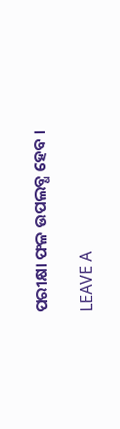ପରୀକ୍ଷା ଫଳ ଉପଲବ୍ଧ ହେବ ।

LEAVE A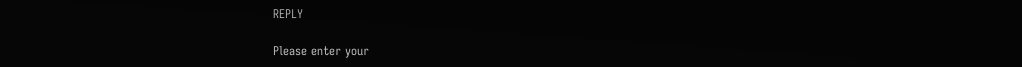REPLY

Please enter your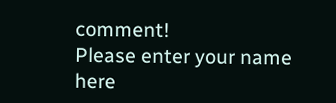comment!
Please enter your name here